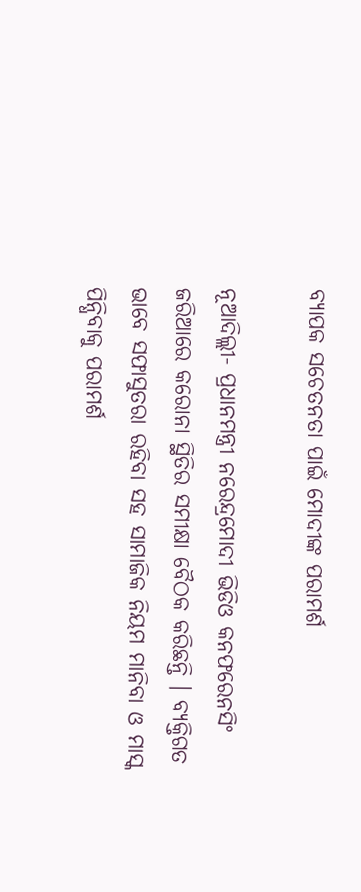ବ୍ୟାପକ ସଚେତନତା ପାଇଁ ମୋଦୀଙ୍କ ପରାମର୍ଶ

ନୂଆଦିଲ୍ଲୀ- ପ୍ରଧାନମନ୍ତ୍ରୀ ନରେନ୍ଦ୍ରମୋଦୀ ଭିଡିଓ କନଫରେନସିଂ ଜରିଆରେ କରୋନା ସ୍ଥିତିର ସମୀକ୍ଷା ବୈଠକ କରିଛନ୍ତି । ବ୍ୟକ୍ତିଗତ ଭାବେ ସଫାସୁତରା ରହିବା ସହ ସାମାଜିକ ନିୟମ ମାନିବା ଓ ମାସ୍କ ପିନ୍ଧିବାକୁ ପରାମର୍ଶ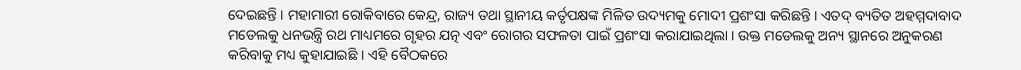ଦେଇଛନ୍ତି । ମହାମାରୀ ରୋକିବାରେ କେନ୍ଦ୍ର, ରାଜ୍ୟ ତଥା ସ୍ଥାନୀୟ କର୍ତୃପକ୍ଷଙ୍କ ମିଳିତ ଉଦ୍ୟମକୁ ମୋଦୀ ପ୍ରଶଂସା କରିଛନ୍ତି । ଏତଦ୍ ବ୍ୟତିତ ଅହମ୍ମଦାବାଦ ମଡେଲକୁ ଧନଭନ୍ତ୍ରି ରଥ ମାଧ୍ୟମରେ ଗୃହର ଯତ୍ନ ଏବଂ ରୋଗର ସଫଳତା ପାଇଁ ପ୍ରଶଂସା କରାଯାଇଥିଲା । ଉକ୍ତ ମଡେଲକୁ ଅନ୍ୟ ସ୍ଥାନରେ ଅନୁକରଣ କରିବାକୁ ମଧ୍ୟ କୁହାଯାଇଛି । ଏହି ବୈଠକରେ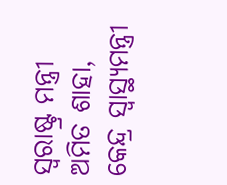ସ୍ୱରାଷ୍ଟ୍ର ମନ୍ତ୍ରୀ ଅମିତ ଶାହା, କେନ୍ଦ୍ର ସ୍ୱାସ୍ଥ୍ୟମନ୍ତ୍ରୀ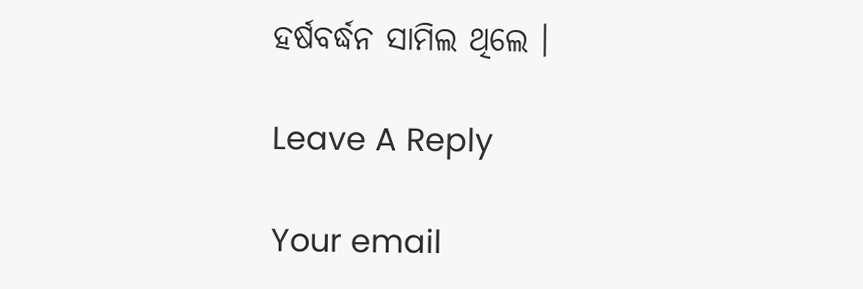ହର୍ଷବର୍ଦ୍ଧନ ସାମିଲ ଥିଲେ ।

Leave A Reply

Your email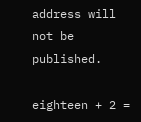address will not be published.

eighteen + 2 =